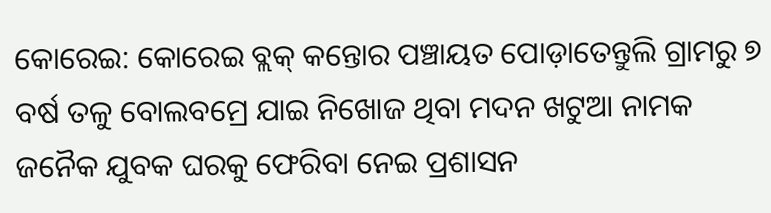କୋରେଇ: କୋରେଇ ବ୍ଲକ୍ କନ୍ତୋର ପଞ୍ଚାୟତ ପୋଡ଼ାତେନ୍ତୁଲି ଗ୍ରାମରୁ ୭ ବର୍ଷ ତଳୁ ବୋଲବମ୍ରେ ଯାଇ ନିଖୋଜ ଥିବା ମଦନ ଖଟୁଆ ନାମକ ଜନୈକ ଯୁବକ ଘରକୁ ଫେରିବା ନେଇ ପ୍ରଶାସନ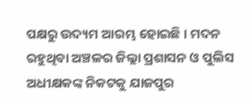ପକ୍ଷରୁ ଉଦ୍ୟମ ଆରମ୍ଭ ହୋଇଛି । ମଦନ ରହୁଥିବା ଅଞ୍ଚଳର ଜିଲ୍ଲା ପ୍ରଶାସନ ଓ ପୁଲିସ ଅଧୀକ୍ଷକଙ୍କ ନିକଟକୁ ଯାଜପୁର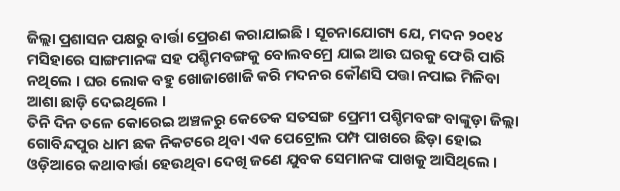ଜିଲ୍ଲା ପ୍ରଶାସନ ପକ୍ଷରୁ ବାର୍ତ୍ତା ପ୍ରେରଣ କରାଯାଇଛି । ସୂଚନାଯୋଗ୍ୟ ଯେ, ମଦନ ୨୦୧୪ ମସିହାରେ ସାଙ୍ଗମାନଙ୍କ ସହ ପଶ୍ଚିମବଙ୍ଗକୁ ବୋଲବମ୍ରେ ଯାଇ ଆଉ ଘରକୁ ଫେରି ପାରି ନଥିଲେ । ଘର ଲୋକ ବହୁ ଖୋଜାଖୋଜି କରି ମଦନର କୌଣସି ପତ୍ତା ନପାଇ ମିଳିବା ଆଶା ଛାଡ଼ି ଦେଇଥିଲେ ।
ତିନି ଦିନ ତଳେ କୋରେଇ ଅଞ୍ଚଳରୁ କେତେକ ସତସଙ୍ଗ ପ୍ରେମୀ ପଶ୍ଚିମବଙ୍ଗ ବାଙ୍କୁଡ଼ା ଜିଲ୍ଲା ଗୋବିନ୍ଦପୁର ଧାମ ଛକ ନିକଟରେ ଥିବା ଏକ ପେଟ୍ରୋଲ ପମ୍ପ ପାଖରେ ଛିଡ଼ା ହୋଇ ଓଡ଼ିଆରେ କଥାବାର୍ତ୍ତା ହେଉଥିବା ଦେଖି ଜଣେ ଯୁବକ ସେମାନଙ୍କ ପାଖକୁ ଆସିଥିଲେ ।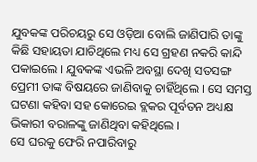ଯୁବକଙ୍କ ପରିଚୟରୁ ସେ ଓଡ଼ିଆ ବୋଲି ଜାଣିପାରି ତାଙ୍କୁ କିଛି ସହାୟତା ଯାଚିଥିଲେ ମଧ୍ୟ ସେ ଗ୍ରହଣ ନକରି କାନ୍ଦି ପକାଇଲେ । ଯୁବକଙ୍କ ଏଭଳି ଅବସ୍ଥା ଦେଖି ସତସଙ୍ଗ ପ୍ରେମୀ ତାଙ୍କ ବିଷୟରେ ଜାଣିବାକୁ ଚାହିଁଥିଲେ । ସେ ସମସ୍ତ ଘଟଣା କହିବା ସହ କୋରେଇ ବ୍ଲକର ପୂର୍ବତନ ଅଧ୍ୟକ୍ଷ ଭିକାରୀ ବରାଳଙ୍କୁ ଜାଣିଥିବା କହିଥିଲେ ।
ସେ ଘରକୁ ଫେରି ନପାରିବାରୁ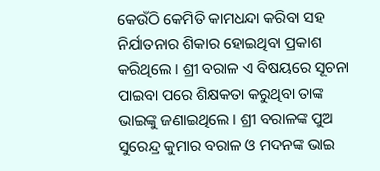କେଉଁଠି କେମିତି କାମଧନ୍ଦା କରିବା ସହ ନିର୍ଯାତନାର ଶିକାର ହୋଇଥିବା ପ୍ରକାଶ କରିଥିଲେ । ଶ୍ରୀ ବରାଳ ଏ ବିଷୟରେ ସୂଚନା ପାଇବା ପରେ ଶିକ୍ଷକତା କରୁଥିବା ତାଙ୍କ ଭାଇଙ୍କୁ ଜଣାଇଥିଲେ । ଶ୍ରୀ ବରାଳଙ୍କ ପୁଅ ସୁରେନ୍ଦ୍ର କୁମାର ବରାଳ ଓ ମଦନଙ୍କ ଭାଇ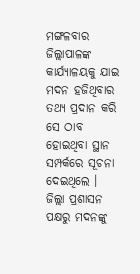ମଙ୍ଗଳବାର ଜିଲ୍ଲାପାଳଙ୍କ କାର୍ଯ୍ୟାଳୟକୁ ଯାଇ ମଦନ ହଜିଥିବାର ତଥ୍ୟ ପ୍ରଦାନ କରି ସେ ଠାବ ହୋଇଥିବା ସ୍ଥାନ ସମ୍ପର୍କରେ ସୂଚନା ଦେଇଥିଲେ । ଜିଲ୍ଲା ପ୍ରଶାସନ ପକ୍ଷରୁ ମଦନଙ୍କୁ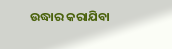ଉଦ୍ଧାର କରାଯିବା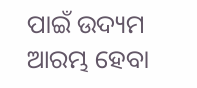ପାଇଁ ଉଦ୍ୟମ ଆରମ୍ଭ ହେବା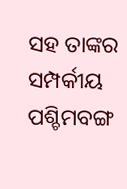ସହ ତାଙ୍କର ସମ୍ପର୍କୀୟ ପଶ୍ଚିମବଙ୍ଗ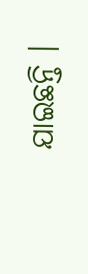ଯାଇଛନ୍ତି ।